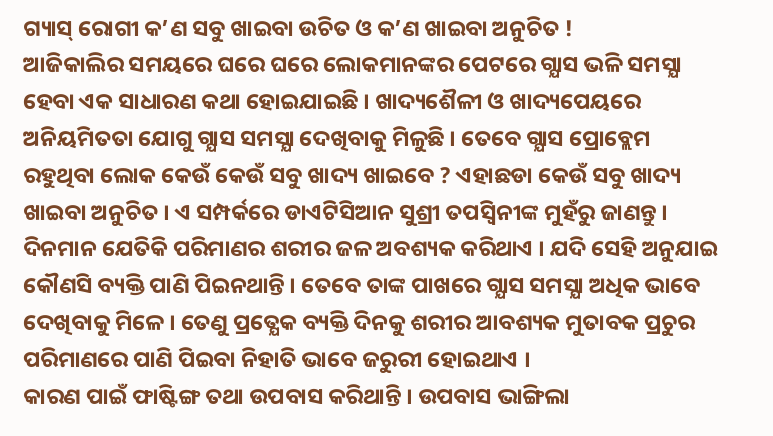ଗ୍ୟାସ୍ ରୋଗୀ କ’ଣ ସବୁ ଖାଇବା ଉଚିତ ଓ କ’ଣ ଖାଇବା ଅନୁଚିତ !
ଆଜିକାଲିର ସମୟରେ ଘରେ ଘରେ ଲୋକମାନଙ୍କର ପେଟରେ ଗ୍ଯାସ ଭଳି ସମସ୍ଯା ହେବା ଏକ ସାଧାରଣ କଥା ହୋଇଯାଇଛି । ଖାଦ୍ୟଶୈଳୀ ଓ ଖାଦ୍ୟପେୟରେ ଅନିୟମିତତା ଯୋଗୁ ଗ୍ଯାସ ସମସ୍ଯା ଦେଖିବାକୁ ମିଳୁଛି । ତେବେ ଗ୍ଯାସ ପ୍ରୋବ୍ଲେମ ରହୁଥିବା ଲୋକ କେଉଁ କେଉଁ ସବୁ ଖାଦ୍ୟ ଖାଇବେ ? ଏହାଛଡା କେଉଁ ସବୁ ଖାଦ୍ୟ ଖାଇବା ଅନୁଚିତ । ଏ ସମ୍ପର୍କରେ ଡାଏଟିସିଆନ ସୁଶ୍ରୀ ତପସ୍ଵିନୀଙ୍କ ମୁହଁରୁ ଜାଣନ୍ତୁ ।
ଦିନମାନ ଯେତିକି ପରିମାଣର ଶରୀର ଜଳ ଅବଶ୍ୟକ କରିଥାଏ । ଯଦି ସେହି ଅନୁଯାଇ କୌଣସି ବ୍ୟକ୍ତି ପାଣି ପିଇନଥାନ୍ତି । ତେବେ ତାଙ୍କ ପାଖରେ ଗ୍ଯାସ ସମସ୍ଯା ଅଧିକ ଭାବେ ଦେଖିବାକୁ ମିଳେ । ତେଣୁ ପ୍ରତ୍ଯେକ ବ୍ୟକ୍ତି ଦିନକୁ ଶରୀର ଆବଶ୍ୟକ ମୁତାବକ ପ୍ରଚୁର ପରିମାଣରେ ପାଣି ପିଇବା ନିହାତି ଭାବେ ଜରୁରୀ ହୋଇଥାଏ ।
କାରଣ ପାଇଁ ଫାଷ୍ଟିଙ୍ଗ ତଥା ଉପବାସ କରିଥାନ୍ତି । ଉପବାସ ଭାଙ୍ଗିଲା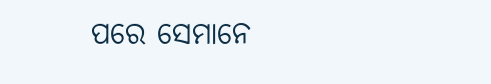ପରେ ସେମାନେ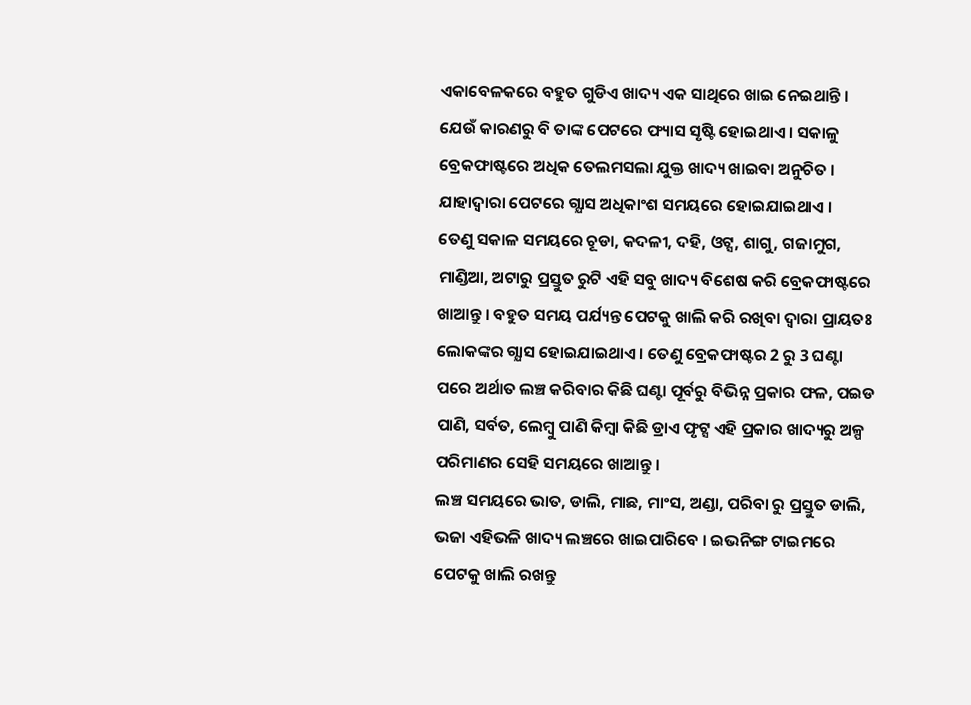ଏକାବେଳକରେ ବହୁତ ଗୁଡିଏ ଖାଦ୍ୟ ଏକ ସାଥିରେ ଖାଇ ନେଇଥାନ୍ତି । ଯେଉଁ କାରଣରୁ ବି ତାଙ୍କ ପେଟରେ ଫ୍ୟାସ ସୃଷ୍ଟି ହୋଇଥାଏ । ସକାଳୁ ବ୍ରେକଫାଷ୍ଟରେ ଅଧିକ ତେଲମସଲା ଯୁକ୍ତ ଖାଦ୍ୟ ଖାଇବା ଅନୁଚିତ । ଯାହାଦ୍ୱାରା ପେଟରେ ଗ୍ଯାସ ଅଧିକାଂଶ ସମୟରେ ହୋଇଯାଇଥାଏ ।
ତେଣୁ ସକାଳ ସମୟରେ ଚୂଡା, କଦଳୀ, ଦହି, ଓଟ୍ସ, ଶାଗୁ, ଗଜାମୁଗ, ମାଣ୍ଡିଆ, ଅଟାରୁ ପ୍ରସ୍ତୁତ ରୁଟି ଏହି ସବୁ ଖାଦ୍ୟ ବିଶେଷ କରି ବ୍ରେକଫାଷ୍ଟରେ ଖାଆନ୍ତୁ । ବହୁତ ସମୟ ପର୍ଯ୍ୟନ୍ତ ପେଟକୁ ଖାଲି କରି ରଖିବା ଦ୍ଵାରା ପ୍ରାୟତଃ ଲୋକଙ୍କର ଗ୍ଯାସ ହୋଇଯାଇଥାଏ । ତେଣୁ ବ୍ରେକଫାଷ୍ଟର 2 ରୁ 3 ଘଣ୍ଟା ପରେ ଅର୍ଥାତ ଲଞ୍ଚ କରିବାର କିଛି ଘଣ୍ଟା ପୂର୍ବରୁ ବିଭିନ୍ନ ପ୍ରକାର ଫଳ, ପଇଡ ପାଣି, ସର୍ବତ, ଲେମ୍ବୁ ପାଣି କିମ୍ବା କିଛି ଡ୍ରାଏ ଫୃଟ୍ସ ଏହି ପ୍ରକାର ଖାଦ୍ୟରୁ ଅଳ୍ପ ପରିମାଣର ସେହି ସମୟରେ ଖାଆନ୍ତୁ ।
ଲଞ୍ଚ ସମୟରେ ଭାତ, ଡାଲି, ମାଛ, ମାଂସ, ଅଣ୍ଡା, ପରିବା ରୁ ପ୍ରସ୍ତୁତ ଡାଲି, ଭଜା ଏହିଭଳି ଖାଦ୍ୟ ଲଞ୍ଚରେ ଖାଇପାରିବେ । ଇଭନିଙ୍ଗ ଟାଇମରେ ପେଟକୁ ଖାଲି ରଖନ୍ତୁ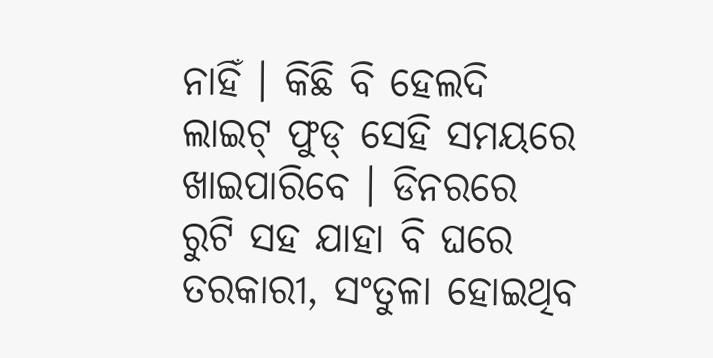ନାହିଁ । କିଛି ବି ହେଲଦି ଲାଇଟ୍ ଫୁଡ୍ ସେହି ସମୟରେ ଖାଇପାରିବେ । ଡିନରରେ ରୁଟି ସହ ଯାହା ବି ଘରେ ତରକାରୀ, ସଂତୁଳା ହୋଇଥିବ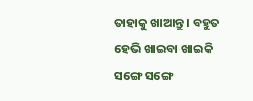ତାହାକୁ ଖାଆନ୍ତୁ । ବହୁତ ହେଭି ଖାଇବା ଖାଇକି ସଙ୍ଗେ ସଙ୍ଗେ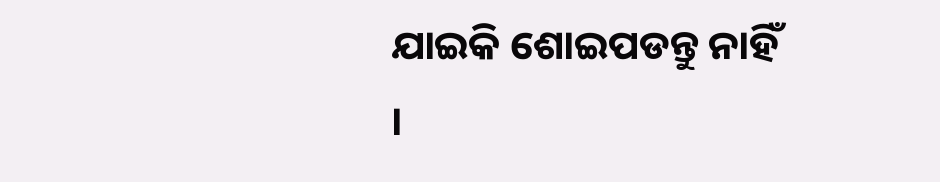ଯାଇକି ଶୋଇପଡନ୍ତୁ ନାହିଁ ।